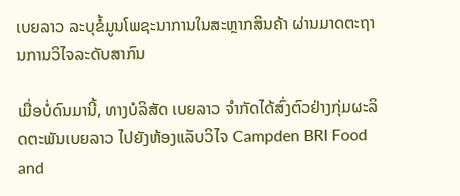ເບຍລາວ ລະບຸຂໍ້ມູນໂພຊະນາການໃນສະຫຼາກສິນຄ້າ ຜ່ານມາດຕະຖານການວິໄຈລະດັບສາກົນ

ເມື່ອບໍ່ດົນມານີ້, ທາງບໍລິສັດ ເບຍລາວ ຈຳກັດໄດ້ສົ່ງຕົວຢ່າງກຸ່ມຜະລິດຕະພັນເບຍລາວ ໄປຍັງຫ້ອງແລັບວິໄຈ Campden BRI Food and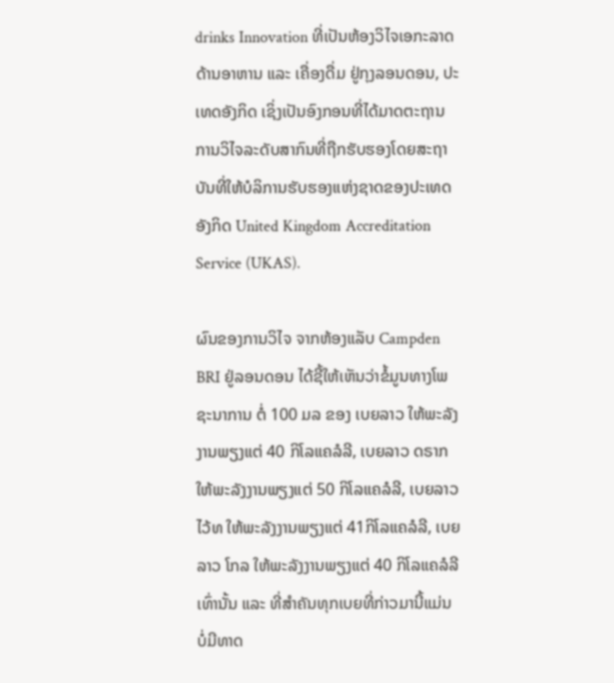drinks Innovation ທີ່ເປັນຫ້ອງວິໄຈເອກະລາດ ດ້ານອາຫານ ແລະ ເຄື່ອງດື່ມ ຢູ່ກຸງລອນດອນ, ປະເທດອັງກິດ ເຊິ່ງເປັນອົງກອນທີ່ໄດ້ມາດຕະຖານການວິໄຈລະດັບສາກົນທີ່ຖືກຮັບຮອງໂດຍສະຖາບັນທີ່ໃຫ້ບໍລິການຮັບຮອງແຫ່ງຊາດຂອງປະເທດອັງກິດ United Kingdom Accreditation Service (UKAS).

ຜົນຂອງການວິໄຈ ຈາກຫ້ອງແລັບ Campden BRI ຢູ່ລອນດອນ ໄດ້ຊີ້ໃຫ້ເຫັນວ່າຂໍ້ມູນທາງໂພຊະນາການ ຕໍ່ 100 ມລ ຂອງ ເບຍລາວ ໃຫ້ພະລັງງານພຽງແຕ່ 40 ກິໂລແຄລໍລີ, ເບຍລາວ ດຣາກ ໃຫ້ພະລັງງານພຽງແຕ່ 50 ກິໂລແຄລໍລີ, ເບຍລາວ ໄວ້ທ ໃຫ້ພະລັງງານພຽງແຕ່ 41ກິໂລແຄລໍລີ, ເບຍລາວ ໂກລ ໃຫ້ພະລັງງານພຽງແຕ່ 40 ກິໂລແຄລໍລີ ເທົ່ານັ້ນ ແລະ ທີ່ສຳຄັນທຸກເບຍທີ່ກ່າວມານີ້ແມ່ນ ບໍ່ມີທາດ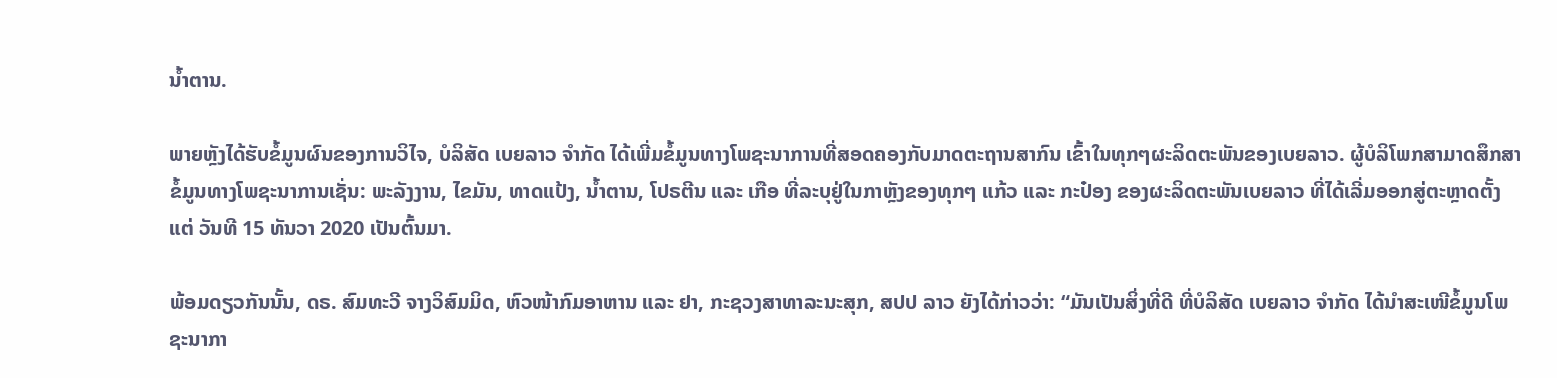ນໍ້າຕານ.

ພາຍຫຼັງໄດ້ຮັບຂໍ້ມູນຜົນຂອງການວິໄຈ, ບໍລິສັດ ເບຍລາວ ຈຳກັດ ໄດ້ເພີ່ມຂໍ້ມູນທາງໂພຊະນາການທີ່ສອດຄອງກັບມາດຕະຖານສາກົນ ເຂົ້າໃນທຸກໆຜະລິດຕະພັນຂອງເບຍລາວ. ຜູ້ບໍລິໂພກສາມາດສຶກສາຂໍ້ມູນທາງໂພຊະນາການເຊັ່ນ: ພະລັງງານ, ໄຂມັນ, ທາດແປ້ງ, ນໍ້າຕານ, ໂປຣຕີນ ແລະ ເກືອ ທີ່ລະບຸຢູ່ໃນກາຫຼັງຂອງທຸກໆ ແກ້ວ ແລະ ກະປ໋ອງ ຂອງຜະລິດຕະພັນເບຍລາວ ທີ່ໄດ້ເລີ່ມອອກສູ່ຕະຫຼາດຕັ້ງແຕ່ ວັນທີ 15 ທັນວາ 2020 ເປັນຕົ້ນມາ.

ພ້ອມດຽວກັນນັ້ນ, ດຣ. ສົມທະວີ ຈາງວິສົມມິດ, ຫົວໜ້າກົມອາຫານ ແລະ ຢາ, ກະຊວງສາທາລະນະສຸກ, ສປປ ລາວ ຍັງໄດ້ກ່າວວ່າ: “ມັນເປັນສິ່ງທີ່ດີ ທີ່ບໍລິສັດ ເບຍລາວ ຈໍາກັດ ໄດ້ນໍາສະເໜີຂໍ້ມູນໂພຊະນາກາ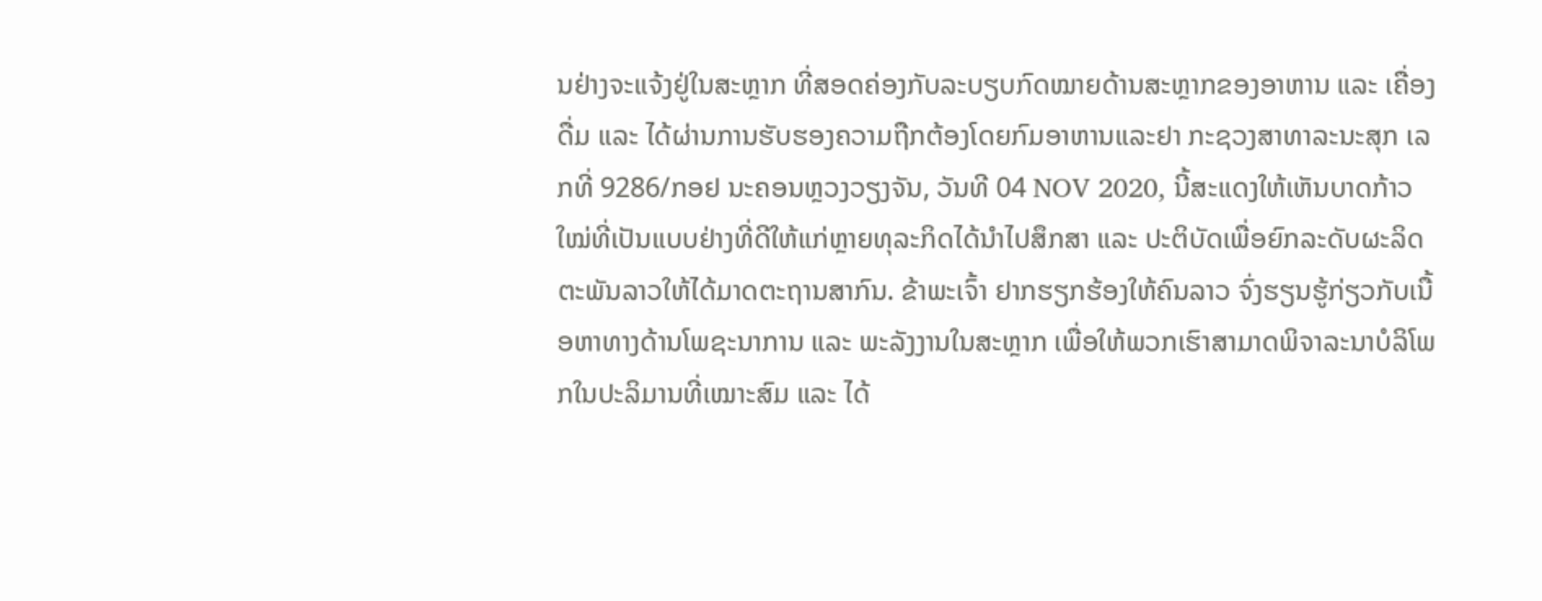ນຢ່າງຈະແຈ້ງຢູ່ໃນສະຫຼາກ ທີ່ສອດຄ່ອງກັບລະບຽບກົດໝາຍດ້ານສະຫຼາກຂອງອາຫານ ແລະ ເຄື່ອງດື່ມ ແລະ ໄດ້ຜ່ານການຮັບຮອງຄວາມຖືກຕ້ອງໂດຍກົມອາຫານແລະຢາ ກະຊວງສາທາລະນະສຸກ ເລກທີ່ 9286/ກອຢ ນະຄອນຫຼວງວຽງຈັນ, ວັນທີ 04 NOV 2020, ນີ້ສະແດງໃຫ້ເຫັນບາດກ້າວໃໝ່ທີ່ເປັນແບບຢ່າງທີ່ດີໃຫ້ແກ່ຫຼາຍທຸລະກິດໄດ້ນຳໄປສຶກສາ ແລະ ປະຕິບັດເພື່ອຍົກລະດັບຜະລິດຕະພັນລາວໃຫ້ໄດ້ມາດຕະຖານສາກົນ. ຂ້າພະເຈົ້າ ຢາກຮຽກຮ້ອງໃຫ້ຄົນລາວ ຈົ່ງຮຽນຮູ້ກ່ຽວກັບເນື້ອຫາທາງດ້ານໂພຊະນາການ ແລະ ພະລັງງານໃນສະຫຼາກ ເພື່ອໃຫ້ພວກເຮົາສາມາດພິຈາລະນາບໍລິໂພກໃນປະລິມານທີ່ເໝາະສົມ ແລະ ໄດ້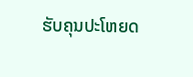ຮັບຄຸນປະໂຫຍດ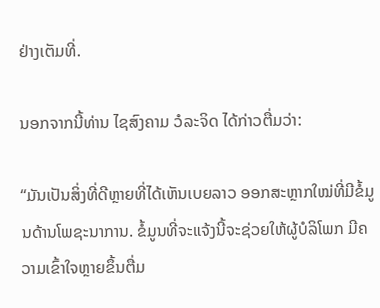ຢ່າງເຕັມທີ່.

ນອກຈາກນີ້ທ່ານ ໄຊສົງຄາມ ວໍລະຈິດ ໄດ້ກ່າວຕື່ມວ່າ:

“ມັນເປັນສິ່ງທີ່ດີຫຼາຍທີ່ໄດ້ເຫັນເບຍລາວ ອອກສະຫຼາກໃໝ່ທີ່ມີຂໍ້ມູນດ້ານໂພຊະນາການ. ຂໍ້ມູນທີ່ຈະແຈ້ງນີ້ຈະຊ່ວຍໃຫ້ຜູ້ບໍລິໂພກ ມີຄວາມເຂົ້າໃຈຫຼາຍຂຶ້ນຕື່ມ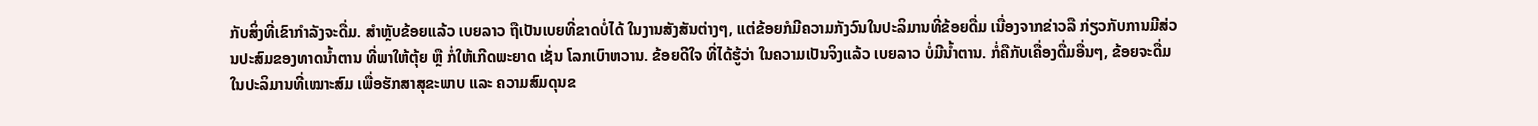ກັບສິ່ງທີ່ເຂົາກໍາລັງຈະດື່ມ. ສໍາຫຼັບຂ້ອຍແລ້ວ ເບຍລາວ ຖືເປັນເບຍທີ່ຂາດບໍ່ໄດ້ ໃນງານສັງສັນຕ່າງໆ, ແຕ່ຂ້ອຍກໍມີຄວາມກັງວົນໃນປະລິມານທີ່ຂ້ອຍດື່ມ ເນື່ອງຈາກຂ່າວລື ກ່ຽວກັບການມີສ່ວນປະສົມຂອງທາດນໍ້າຕານ ທີ່ພາໃຫ້ຕຸ້ຍ ຫຼື ກໍ່ໃຫ້ເກີດພະຍາດ ເຊັ່ນ ໂລກເບົາຫວານ. ຂ້ອຍດີໃຈ ທີ່ໄດ້ຮູ້ວ່າ ໃນຄວາມເປັນຈິງແລ້ວ ເບຍລາວ ບໍ່ມີນໍ້າຕານ. ກໍ່ຄືກັບເຄື່ອງດື່ມອື່ນໆ, ຂ້ອຍຈະດື່ມໃນປະລິມານທີ່ເໝາະສົມ ເພື່ອຮັກສາສຸຂະພາບ ແລະ ຄວາມສົມດຸນຂ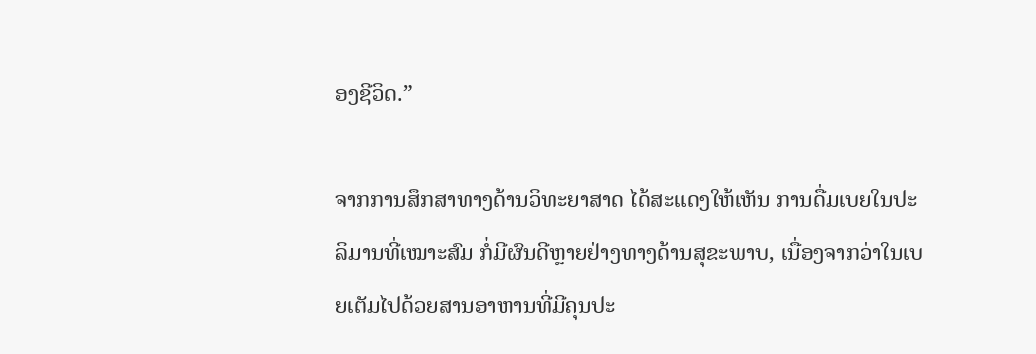ອງຊີວິດ.”

ຈາກການສຶກສາທາງດ້ານວິທະຍາສາດ ໄດ້ສະແດງໃຫ້ເຫັນ ການດື່ມເບຍໃນປະລິມານທີ່ເໝາະສົມ ກໍ່ມີຜົນດີຫຼາຍຢ່າງທາງດ້ານສຸຂະພາບ, ເນື່ອງຈາກວ່າໃນເບຍເຕັມໄປດ້ວຍສານອາຫານທີ່ມີຄຸນປະ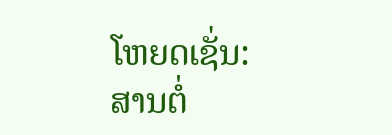ໂຫຍດເຊັ່ນ: ສານຕໍ່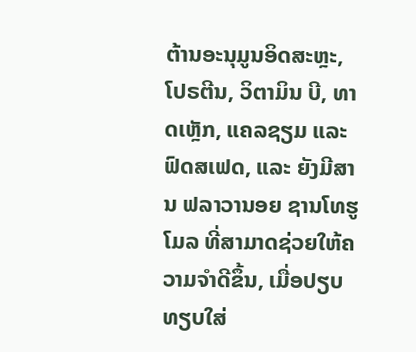ຕ້ານອະນຸມູນອິດສະຫຼະ, ໂປຣຕີນ, ວິຕາມິນ ບີ, ທາດເຫຼັກ, ແຄລຊຽມ ແລະ ຟົດສເຟດ, ແລະ ຍັງມີສານ ຟລາວານອຍ ຊານໂທຮູໂມລ ທີ່ສາມາດຊ່ວຍໃຫ້ຄວາມຈໍາດີຂຶ້ນ, ເມື່ອປຽບທຽບໃສ່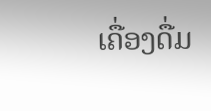ເຄື່ອງດື່ມ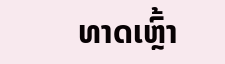ທາດເຫຼົ້າ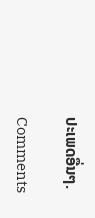ປະເພດອື່ນໆ.

Comments